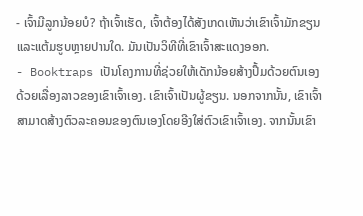- ເຈົ້າມີລູກນ້ອຍບໍ? ຖ້າເຈົ້າເຮັດ, ເຈົ້າຕ້ອງໄດ້ສັງເກດເຫັນວ່າເຂົາເຈົ້າມັກຂຽນແລະແຕ້ມຮູບຫຼາຍປານໃດ. ມັນເປັນວິທີທີ່ເຂົາເຈົ້າສະແດງອອກ.
- Booktraps ເປັນໂຄງການທີ່ຊ່ວຍໃຫ້ເດັກນ້ອຍສ້າງປຶ້ມດ້ວຍຕົນເອງດ້ວຍເລື່ອງລາວຂອງເຂົາເຈົ້າເອງ. ເຂົາເຈົ້າເປັນຜູ້ຂຽນ. ນອກຈາກນັ້ນ, ເຂົາເຈົ້າສາມາດສ້າງຕົວລະຄອນຂອງຕົນເອງໂດຍອີງໃສ່ຕົວເຂົາເຈົ້າເອງ. ຈາກນັ້ນເຂົາ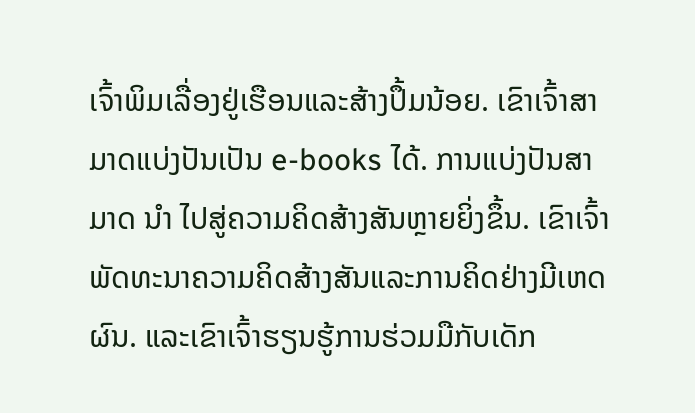ເຈົ້າພິມເລື່ອງຢູ່ເຮືອນແລະສ້າງປຶ້ມນ້ອຍ. ເຂົາເຈົ້າສາມາດແບ່ງປັນເປັນ e-books ໄດ້. ການແບ່ງປັນສາມາດ ນຳ ໄປສູ່ຄວາມຄິດສ້າງສັນຫຼາຍຍິ່ງຂຶ້ນ. ເຂົາເຈົ້າພັດທະນາຄວາມຄິດສ້າງສັນແລະການຄິດຢ່າງມີເຫດຜົນ. ແລະເຂົາເຈົ້າຮຽນຮູ້ການຮ່ວມມືກັບເດັກ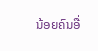ນ້ອຍຄົນອື່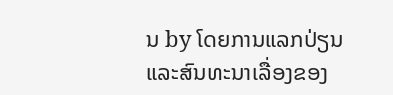ນ by ໂດຍການແລກປ່ຽນແລະສົນທະນາເລື່ອງຂອງ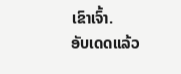ເຂົາເຈົ້າ.
ອັບເດດແລ້ວ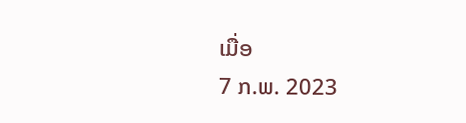ເມື່ອ
7 ກ.ພ. 2023